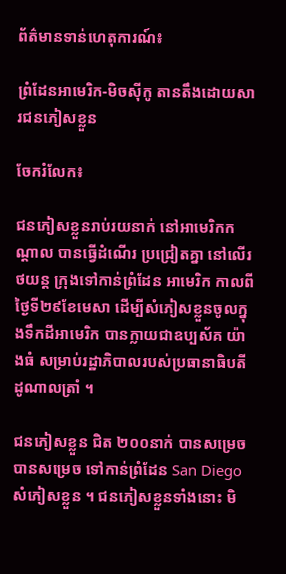ព័ត៌មានទាន់ហេតុការណ៍៖

ព្រំដែនអាមេរិក-មិចស៊ីកូ តានតឹងដោយសារជនភៀសខ្លួន

ចែករំលែក៖

ជនភៀសខ្លួនរាប់រយនាក់ នៅអាមេរិកកណ្តាល បានធ្វើដំណើរ ប្រជ្រៀតគ្នា នៅលើរថយន្ត ក្រុងទៅកាន់ព្រំដែន អាមេរិក កាលពីថ្ងៃទី២៩ខែមេសា ដើម្បីសំភៀសខ្លួនចូលក្នុងទឹកដីអាមេរិក បានក្លាយជាឧប្បស័គ យ៉ាងធំ សម្រាប់រដ្ឋាភិបាលរបស់ប្រធានាធិបតីដូណាលត្រាំ ។

ជនភៀសខ្លួន ជិត ២០០នាក់ បានសម្រេច បានសម្រេច ទៅកាន់ព្រំដែន San Diego សំភៀសខ្លួន ។ ជនភៀសខ្លួនទាំងនោះ មិ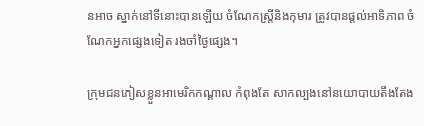នអាច ស្នាក់នៅទីនោះបានឡើយ ចំណែកស្ត្រីនិងកុមារ ត្រូវបានផ្តល់អាទិភាព ចំណែកអ្នកផ្សេងទៀត រងចាំថ្ងៃផ្សេង។

ក្រុមជនភៀសខ្លួនអាមេរិកកណ្តាល កំពុងតែ សាកល្បងនៅនយោបាយតឹងតែង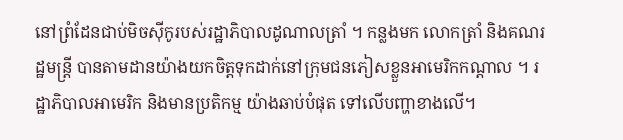នៅព្រំដែនជាប់មិចស៊ីកូរបស់រដ្ឋាភិបាលដូណាលត្រាំ ។ កន្លងមក លោកត្រាំ និងគណរដ្ឋមន្ត្រី បានតាមដានយ៉ាងយកចិត្តទុកដាក់នៅក្រុមជនភៀសខ្លួនអាមេរិកកណ្តាល ។ រដ្ឋាភិបាលអាមេរិក និងមានប្រតិកម្ម យ៉ាងឆាប់បំផុត ទៅលើបញ្ហាខាងលើ។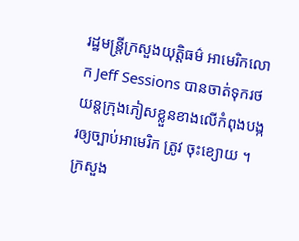រដ្ឋមន្ត្រីក្រសួងយុត្តិធម៌ អាមេរិកលោក Jeff Sessions បានចាត់ទុករថយន្តក្រុងភៀសខ្លួនខាងលើកំពុងបង្ករឲ្យច្បាប់អាមេរិក ត្រូវ ចុះខ្យោយ ។ក្រសួង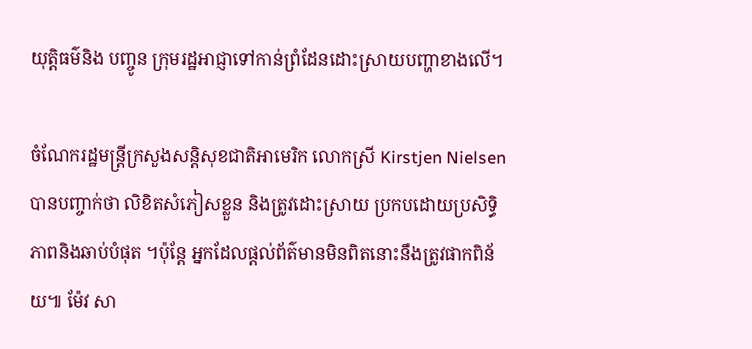យុត្តិធម៌និង បញ្ចូន ក្រុមរដ្ឋអាជ្ញាទៅកាន់ព្រំដែនដោះស្រាយបញ្ហាខាងលើ។

ចំណែករដ្ឋមន្ត្រីក្រសួងសន្តិសុខជាតិអាមេរិក លោកស្រី Kirstjen Nielsen បានបញ្ចាក់ថា លិខិតសំភៀសខ្លួន និងត្រូវដោះស្រាយ ប្រកបដោយប្រសិទ្ធិភាពនិងឆាប់បំផុត ។ប៉ុន្តែ អ្នកដែលផ្តល់ព័ត៌មានមិនពិតនោះនឹងត្រូវផាកពិន័យ៕ ម៉ែវ សា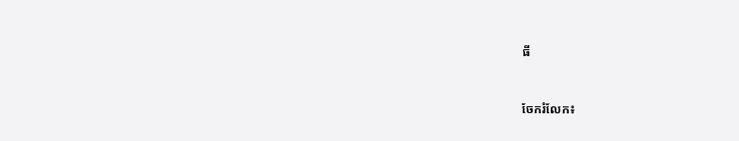ធី


ចែករំលែក៖